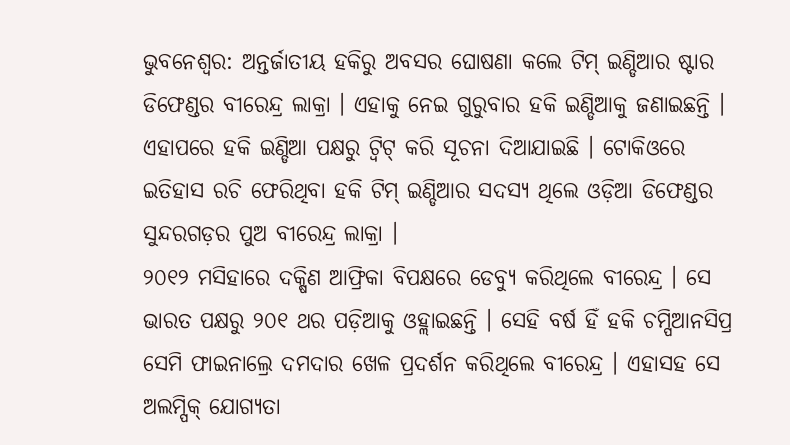ଭୁବନେଶ୍ବର: ଅନ୍ତର୍ଜାତୀୟ ହକିରୁ ଅବସର ଘୋଷଣା କଲେ ଟିମ୍ ଇଣ୍ଡିଆର ଷ୍ଟାର ଡିଫେଣ୍ଡର ବୀରେନ୍ଦ୍ର ଲାକ୍ରା । ଏହାକୁ ନେଇ ଗୁରୁବାର ହକି ଇଣ୍ଡିଆକୁ ଜଣାଇଛନ୍ତି । ଏହାପରେ ହକି ଇଣ୍ଡିଆ ପକ୍ଷରୁ ଟ୍ବିଟ୍ କରି ସୂଚନା ଦିଆଯାଇଛି । ଟୋକିଓରେ ଇତିହାସ ରଚି ଫେରିଥିବା ହକି ଟିମ୍ ଇଣ୍ଡିଆର ସଦସ୍ୟ ଥିଲେ ଓଡ଼ିଆ ଡିଫେଣ୍ଡର ସୁନ୍ଦରଗଡ଼ର ପୁଅ ବୀରେନ୍ଦ୍ର ଲାକ୍ରା ।
୨୦୧୨ ମସିହାରେ ଦକ୍ଷିଣ ଆଫ୍ରିକା ବିପକ୍ଷରେ ଡେବ୍ୟୁ କରିଥିଲେ ବୀରେନ୍ଦ୍ର । ସେ ଭାରତ ପକ୍ଷରୁ ୨୦୧ ଥର ପଡ଼ିଆକୁ ଓହ୍ଲାଇଛନ୍ତି । ସେହି ବର୍ଷ ହିଁ ହକି ଚମ୍ପିଆନସିପ୍ର ସେମି ଫାଇନାଲ୍ରେ ଦମଦାର ଖେଳ ପ୍ରଦର୍ଶନ କରିଥିଲେ ବୀରେନ୍ଦ୍ର । ଏହାସହ ସେ ଅଲମ୍ପିକ୍ ଯୋଗ୍ୟତା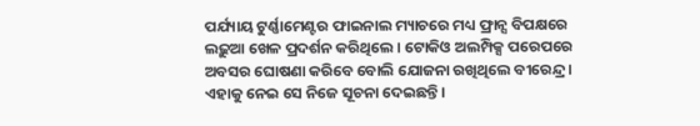ପର୍ଯ୍ୟାୟ ଟୁର୍ଣ୍ଣାମେଣ୍ଟର ଫାଇନାଲ ମ୍ୟାଚରେ ମଧ୍ୟ ଫ୍ରାନ୍ସ ବିପକ୍ଷରେ ଲଢ଼ୁଆ ଖେଳ ପ୍ରଦର୍ଶନ କରିଥିଲେ । ଟୋକିଓ ଅଲମ୍ପିକ୍ସ ପରେପରେ ଅବସର ଘୋଷଣା କରିବେ ବୋଲି ଯୋଜନା ରଖିଥିଲେ ବୀରେନ୍ଦ୍ର । ଏହାକୁ ନେଇ ସେ ନିଜେ ସୂଚନା ଦେଇଛନ୍ତି ।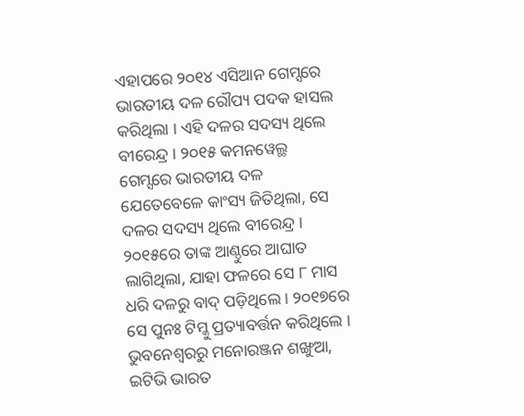ଏହାପରେ ୨୦୧୪ ଏସିଆନ ଗେମ୍ସରେ ଭାରତୀୟ ଦଳ ରୌପ୍ୟ ପଦକ ହାସଲ କରିଥିଲା । ଏହି ଦଳର ସଦସ୍ୟ ଥିଲେ ବୀରେନ୍ଦ୍ର । ୨୦୧୫ କମନୱେଲ୍ଥ ଗେମ୍ସରେ ଭାରତୀୟ ଦଳ ଯେତେବେଳେ କାଂସ୍ୟ ଜିତିଥିଲା, ସେ ଦଳର ସଦସ୍ୟ ଥିଲେ ବୀରେନ୍ଦ୍ର । ୨୦୧୫ରେ ତାଙ୍କ ଆଣ୍ଠୁରେ ଆଘାତ ଲାଗିଥିଲା, ଯାହା ଫଳରେ ସେ ୮ ମାସ ଧରି ଦଳରୁ ବାଦ୍ ପଡ଼ିଥିଲେ । ୨୦୧୭ରେ ସେ ପୁନଃ ଟିମ୍କୁ ପ୍ରତ୍ୟାବର୍ତ୍ତନ କରିଥିଲେ ।
ଭୁବନେଶ୍ବରରୁ ମନୋରଞ୍ଜନ ଶଙ୍ଖୁଆ, ଇଟିଭି ଭାରତ